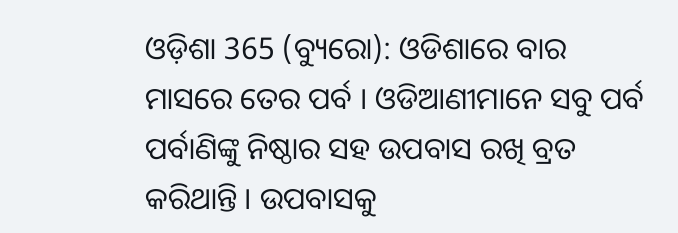ଓଡ଼ିଶା 365 (ବ୍ୟୁରୋ): ଓଡିଶାରେ ବାର ମାସରେ ତେର ପର୍ବ । ଓଡିଆଣୀମାନେ ସବୁ ପର୍ବ ପର୍ବାଣିଙ୍କୁ ନିଷ୍ଠାର ସହ ଉପବାସ ରଖି ବ୍ରତ କରିଥାନ୍ତି । ଉପବାସକୁ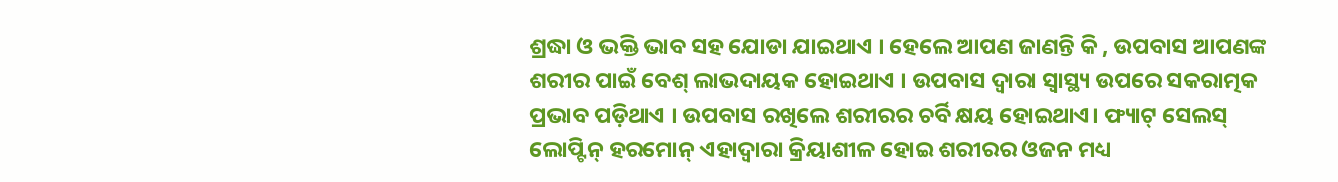ଶ୍ରଦ୍ଧା ଓ ଭକ୍ତି ଭାବ ସହ ଯୋଡା ଯାଇଥାଏ । ହେଲେ ଆପଣ ଜାଣନ୍ତି କି , ଉପବାସ ଆପଣଙ୍କ ଶରୀର ପାଇଁ ବେଶ୍ ଲାଭଦାୟକ ହୋଇଥାଏ । ଉପବାସ ଦ୍ୱାରା ସ୍ବାସ୍ଥ୍ୟ ଉପରେ ସକରାତ୍ମକ ପ୍ରଭାବ ପଡ଼ିଥାଏ । ଉପବାସ ରଖିଲେ ଶରୀରର ଚର୍ବି କ୍ଷୟ ହୋଇଥାଏ। ଫ୍ୟାଟ୍ ସେଲସ୍ ଲୋପ୍ଟିନ୍ ହରମୋନ୍ ଏହାଦ୍ୱାରା କ୍ରିୟାଶୀଳ ହୋଇ ଶରୀରର ଓଜନ ମଧ୍ୟ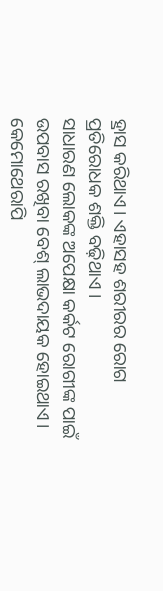ହ୍ରାସ କରିଥାଏ। ଏହାସହ ଶରୀରର ରୋଗ ପ୍ରତିରୋଧକ ଶକ୍ତି ବଢ଼ିଥାଏ ।
ସାଧାରଣ ଲୋକଙ୍କ ଅପେକ୍ଷା କର୍କଟ ରୋଗୀଙ୍କ ପାଇଁ ଉପବାସ ରଖିବା ବେଶ୍ ଲାଭଦାୟକ ହୋଇଥାଏ। କେମୋଥେରାପି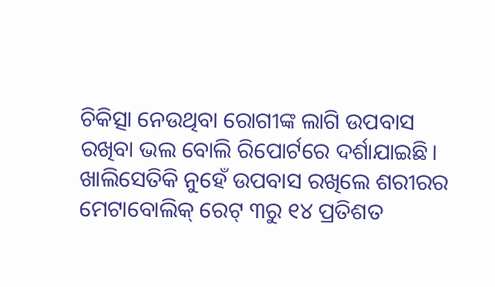ଚିକିତ୍ସା ନେଉଥିବା ରୋଗୀଙ୍କ ଲାଗି ଉପବାସ ରଖିବା ଭଲ ବୋଲି ରିପୋର୍ଟରେ ଦର୍ଶାଯାଇଛି। ଖାଲିସେତିକି ନୁହେଁ ଉପବାସ ରଖିଲେ ଶରୀରର ମେଟାବୋଲିକ୍ ରେଟ୍ ୩ରୁ ୧୪ ପ୍ରତିଶତ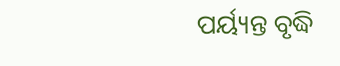ପର୍ୟ୍ୟନ୍ତ ବୃଦ୍ଧି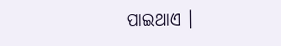ପାଇଥାଏ ।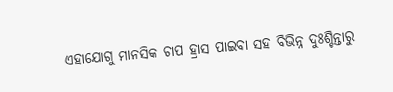ଏହାଯୋଗୁ ମାନସିକ ଚାପ ହ୍ରାସ ପାଇବା ସହ ବିଭିନ୍ନ ଦୁଃଶ୍ଚିନ୍ତାରୁ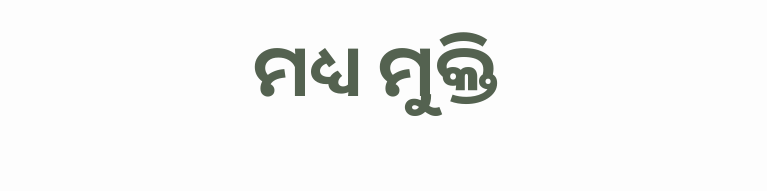ମଧ୍ୟ ମୁକ୍ତି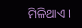ମିଳିଥାଏ ।